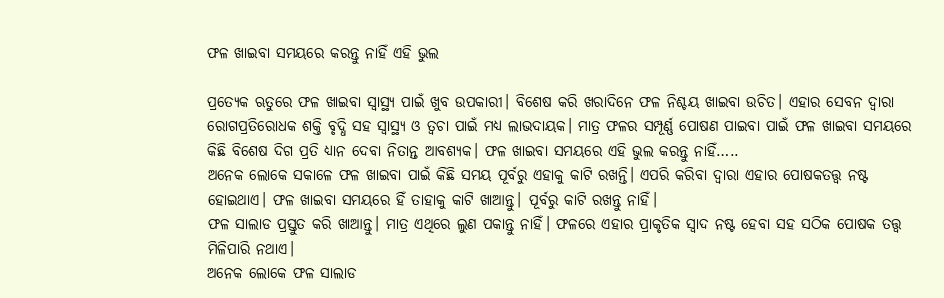ଫଳ ଖାଇବା ସମୟରେ କରନ୍ତୁ ନାହିଁ ଏହି ଭୁଲ

ପ୍ରତ୍ୟେକ ଋତୁରେ ଫଳ ଖାଇବା ସ୍ୱାସ୍ଥ୍ୟ ପାଇଁ ଖୁବ ଉପକାରୀ। ବିଶେଷ କରି ଖରାଦିନେ ଫଳ ନିଶ୍ଚୟ ଖାଇବା ଉଚିତ। ଏହାର ସେବନ ଦ୍ୱାରା ରୋଗପ୍ରତିରୋଧକ ଶକ୍ତି ବୃଦ୍ଧି ସହ ସ୍ୱାସ୍ଥ୍ୟ ଓ ତ୍ୱଚା ପାଇଁ ମଧ୍ୟ ଲାଭଦାୟକ। ମାତ୍ର ଫଳର ସମ୍ପୂର୍ଣ୍ଣ ପୋଷଣ ପାଇବା ପାଇଁ ଫଳ ଖାଇବା ସମୟରେ କିଛି ବିଶେଷ ଦିଗ ପ୍ରତି ଧ୍ୟାନ ଦେବା ନିତାନ୍ତ ଆବଶ୍ୟକ। ଫଳ ଖାଇବା ସମୟରେ ଏହି ଭୁଲ କରନ୍ତୁ ନାହିଁ…..
ଅନେକ ଲୋକେ ସକାଳେ ଫଳ ଖାଇବା ପାଇଁ କିଛି ସମୟ ପୂର୍ବରୁ ଏହାକୁ କାଟି ରଖନ୍ତି। ଏପରି କରିବା ଦ୍ୱାରା ଏହାର ପୋଷକତତ୍ତ୍ୱ ନଷ୍ଟ ହୋଇଥାଏ। ଫଳ ଖାଇବା ସମୟରେ ହିଁ ତାହାକୁ କାଟି ଖାଆନ୍ତୁ। ପୂର୍ବରୁ କାଟି ରଖନ୍ତୁ ନାହିଁ।
ଫଳ ସାଲାଡ ପ୍ରସ୍ତୁତ କରି ଖାଆନ୍ତୁ। ମାତ୍ର ଏଥିରେ ଲୁଣ ପକାନ୍ତୁ ନାହିଁ। ଫଳରେ ଏହାର ପ୍ରାକୃତିକ ସ୍ୱାଦ ନଷ୍ଟ ହେବା ସହ ସଠିକ ପୋଷକ ତତ୍ତ୍ୱ ମିଳିପାରି ନଥାଏ।
ଅନେକ ଲୋକେ ଫଳ ସାଲାଡ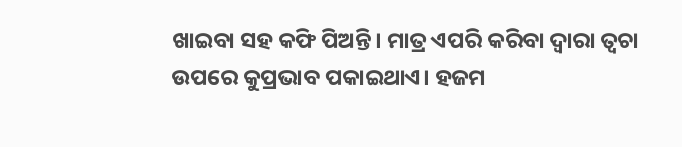ଖାଇବା ସହ କଫି ପିଅନ୍ତି। ମାତ୍ର ଏପରି କରିବା ଦ୍ୱାରା ତ୍ୱଚା ଉପରେ କୁପ୍ରଭାବ ପକାଇଥାଏ। ହଜମ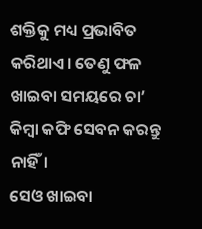ଶକ୍ତିକୁ ମଧ୍ୟ ପ୍ରଭାବିତ କରିଥାଏ। ତେଣୁ ଫଳ ଖାଇବା ସମୟରେ ଚା’ କିମ୍ବା କଫି ସେବନ କରନ୍ତୁ ନାହିଁ।
ସେଓ ଖାଇବା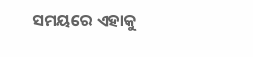ସମୟରେ ଏହାକୁ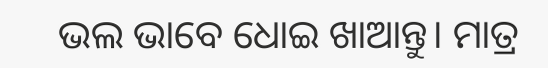ଭଲ ଭାବେ ଧୋଇ ଖାଆନ୍ତୁ। ମାତ୍ର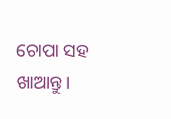ଚୋପା ସହ ଖାଆନ୍ତୁ।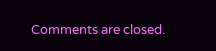Comments are closed.